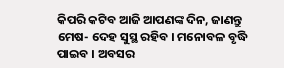କିପରି କଟିବ ଆଜି ଆପଣଙ୍କ ଦିନ, ଜାଣନ୍ତୁ
ମେଷ- ଦେହ ସୁସ୍ଥ ରହିବ । ମନୋବଳ ବୃଦ୍ଧି ପାଇବ । ଅବସର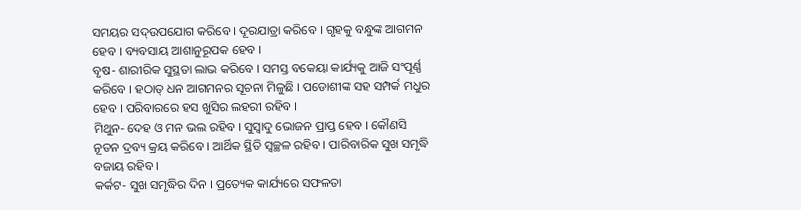ସମୟର ସଦ୍ଉପଯୋଗ କରିବେ । ଦୂରଯାତ୍ରା କରିବେ । ଗୃହକୁ ବନ୍ଧୁଙ୍କ ଆଗମନ ହେବ । ବ୍ୟବସାୟ ଆଶାନୁରୂପକ ହେବ ।
ବୃଷ- ଶାରୀରିକ ସୁସ୍ଥତା ଲାଭ କରିବେ । ସମସ୍ତ ବକେୟା କାର୍ଯ୍ୟକୁ ଆଜି ସଂପୂର୍ଣ୍ଣ କରିବେ । ହଠାତ୍ ଧନ ଆଗମନର ସୂଚନା ମିଳୁଛି । ପଡୋଶୀଙ୍କ ସହ ସମ୍ପର୍କ ମଧୁର ହେବ । ପରିବାରରେ ହସ ଖୁସିର ଲହରୀ ରହିବ ।
ମିଥୁନ- ଦେହ ଓ ମନ ଭଲ ରହିବ । ସୁସ୍ୱାଦୁ ଭୋଜନ ପ୍ରାପ୍ତ ହେବ । କୌଣସି ନୂତନ ଦ୍ରବ୍ୟ କ୍ରୟ କରିବେ । ଆର୍ଥିକ ସ୍ଥିତି ସ୍ୱଚ୍ଛଳ ରହିବ । ପାରିବାରିକ ସୁଖ ସମୃଦ୍ଧି ବଜାୟ ରହିବ ।
କର୍କଟ- ସୁଖ ସମୃଦ୍ଧିର ଦିନ । ପ୍ରତ୍ୟେକ କାର୍ଯ୍ୟରେ ସଫଳତା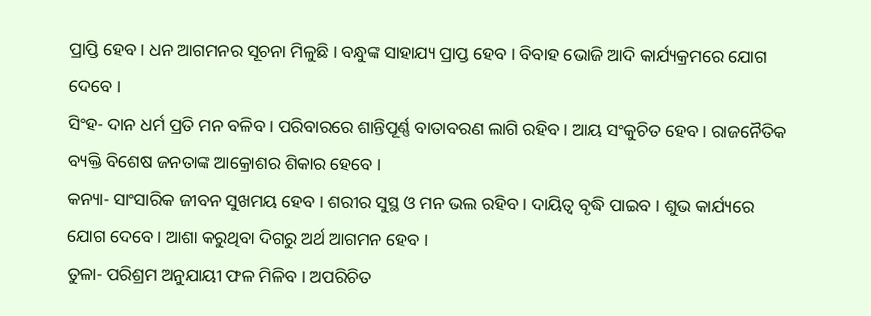ପ୍ରାପ୍ତି ହେବ । ଧନ ଆଗମନର ସୂଚନା ମିଳୁଛି । ବନ୍ଧୁଙ୍କ ସାହାଯ୍ୟ ପ୍ରାପ୍ତ ହେବ । ବିବାହ ଭୋଜି ଆଦି କାର୍ଯ୍ୟକ୍ରମରେ ଯୋଗ ଦେବେ ।
ସିଂହ- ଦାନ ଧର୍ମ ପ୍ରତି ମନ ବଳିବ । ପରିବାରରେ ଶାନ୍ତିପୂର୍ଣ୍ଣ ବାତାବରଣ ଲାଗି ରହିବ । ଆୟ ସଂକୁଚିତ ହେବ । ରାଜନୈତିକ ବ୍ୟକ୍ତି ବିଶେଷ ଜନତାଙ୍କ ଆକ୍ରୋଶର ଶିକାର ହେବେ ।
କନ୍ୟା- ସାଂସାରିକ ଜୀବନ ସୁଖମୟ ହେବ । ଶରୀର ସୁସ୍ଥ ଓ ମନ ଭଲ ରହିବ । ଦାୟିତ୍ୱ ବୃଦ୍ଧି ପାଇବ । ଶୁଭ କାର୍ଯ୍ୟରେ ଯୋଗ ଦେବେ । ଆଶା କରୁଥିବା ଦିଗରୁ ଅର୍ଥ ଆଗମନ ହେବ ।
ତୁଳା- ପରିଶ୍ରମ ଅନୁଯାୟୀ ଫଳ ମିଳିବ । ଅପରିଚିତ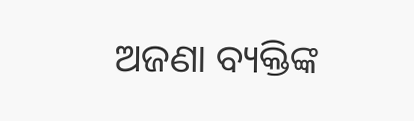ଅଜଣା ବ୍ୟକ୍ତିଙ୍କ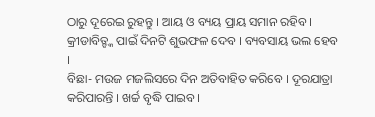ଠାରୁ ଦୂରେଇ ରୁହନ୍ତୁ । ଆୟ ଓ ବ୍ୟୟ ପ୍ରାୟ ସମାନ ରହିବ । କ୍ରୀଡାବିତ୍ଙ୍କ ପାଇଁ ଦିନଟି ଶୁଭଫଳ ଦେବ । ବ୍ୟବସାୟ ଭଲ ହେବ ।
ବିଛା- ମଉଜ ମଜଲିସରେ ଦିନ ଅତିବାହିତ କରିବେ । ଦୂରଯାତ୍ରା କରିପାରନ୍ତି । ଖର୍ଚ୍ଚ ବୃଦ୍ଧି ପାଇବ ।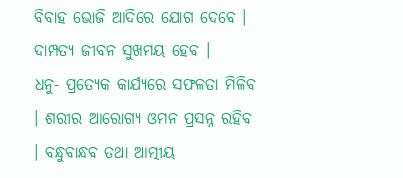ବିବାହ ଭୋଜି ଆଦିରେ ଯୋଗ ଦେବେ । ଦାମ୍ପତ୍ୟ ଜୀବନ ସୁଖମୟ ହେବ ।
ଧନୁ- ପ୍ରତ୍ୟେକ କାର୍ଯ୍ୟରେ ସଫଳତା ମିଳିବ । ଶରୀର ଆରୋଗ୍ୟ ଓମନ ପ୍ରସନ୍ନ ରହିବ । ବନ୍ଧୁବାନ୍ଧବ ତଥା ଆତ୍ମୀୟ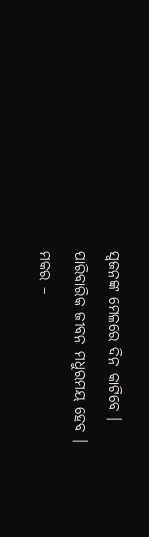ସ୍ୱଜନଙ୍କ ମେଳରେ ଦିନ କାଟିବେ । ପାରିବାରିକ ଜୀବନ ମଧୁରମୟ ହେବ ।
ମକର –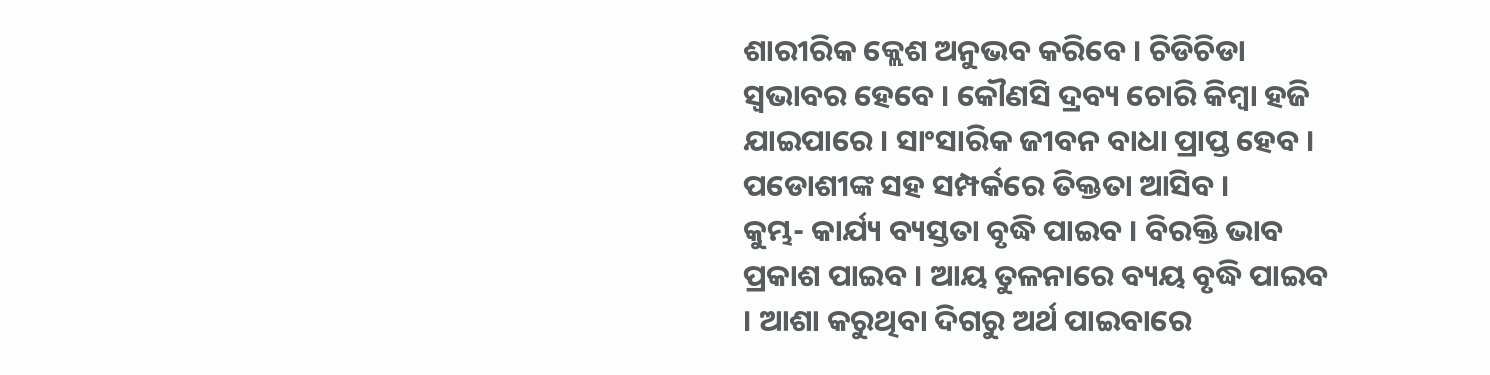ଶାରୀରିକ କ୍ଲେଶ ଅନୁଭବ କରିବେ । ଚିଡିଚିଡା ସ୍ୱଭାବର ହେବେ । କୌଣସି ଦ୍ରବ୍ୟ ଚୋରି କିମ୍ବା ହଜି ଯାଇପାରେ । ସାଂସାରିକ ଜୀବନ ବାଧା ପ୍ରାପ୍ତ ହେବ । ପଡୋଶୀଙ୍କ ସହ ସମ୍ପର୍କରେ ତିକ୍ତତା ଆସିବ ।
କୁମ୍ଭ- କାର୍ଯ୍ୟ ବ୍ୟସ୍ତତା ବୃଦ୍ଧି ପାଇବ । ବିରକ୍ତି ଭାବ ପ୍ରକାଶ ପାଇବ । ଆୟ ତୁଳନାରେ ବ୍ୟୟ ବୃଦ୍ଧି ପାଇବ । ଆଶା କରୁଥିବା ଦିଗରୁ ଅର୍ଥ ପାଇବାରେ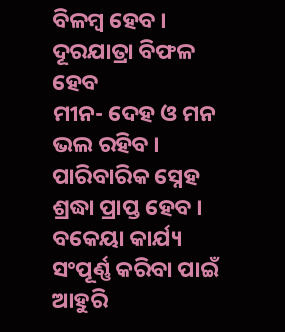ବିଳମ୍ବ ହେବ । ଦୂରଯାତ୍ରା ବିଫଳ ହେବ
ମୀନ- ଦେହ ଓ ମନ ଭଲ ରହିବ । ପାରିବାରିକ ସ୍ନେହ ଶ୍ରଦ୍ଧା ପ୍ରାପ୍ତ ହେବ । ବକେୟା କାର୍ଯ୍ୟ ସଂପୂର୍ଣ୍ଣ କରିବା ପାଇଁ ଆହୁରି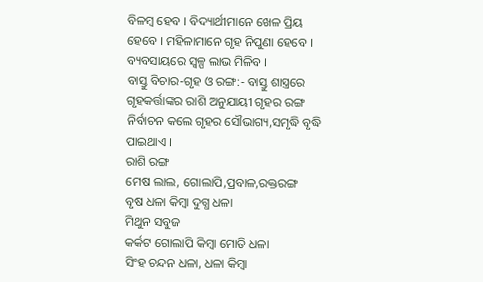ବିଳମ୍ବ ହେବ । ବିଦ୍ୟାର୍ଥୀମାନେ ଖେଳ ପ୍ରିୟ ହେବେ । ମହିଳାମାନେ ଗୃହ ନିପୁଣା ହେବେ । ବ୍ୟବସାୟରେ ସ୍ୱଳ୍ପ ଲାଭ ମିଳିବ ।
ବାସ୍ତୁ ବିଚାର-ଗୃହ ଓ ରଙ୍ଗ:- ବାସ୍ତୁ ଶାସ୍ତ୍ରରେ ଗୃହକର୍ତ୍ତାଙ୍କର ରାଶି ଅନୁଯାୟୀ ଗୃହର ରଙ୍ଗ ନିର୍ବାଚନ କଲେ ଗୃହର ସୌଭାଗ୍ୟ,ସମୃଦ୍ଧି ବୃଦ୍ଧି ପାଇଥାଏ ।
ରାଶି ରଙ୍ଗ
ମେଷ ଲାଲ, ଗୋଲାପି,ପ୍ରବାଳ,ରକ୍ତରଙ୍ଗ
ବୃଷ ଧଳା କିମ୍ବା ଦୁଗ୍ଧ ଧଳା
ମିଥୁନ ସବୁଜ
କର୍କଟ ଗୋଲାପି କିମ୍ବା ମୋତି ଧଳା
ସିଂହ ଚନ୍ଦନ ଧଳା, ଧଳା କିମ୍ବା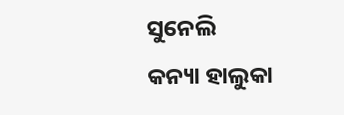ସୁନେଲି
କନ୍ୟା ହାଲୁକା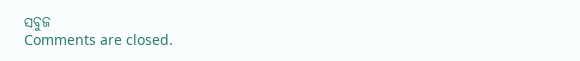ସବୁଜ
Comments are closed.